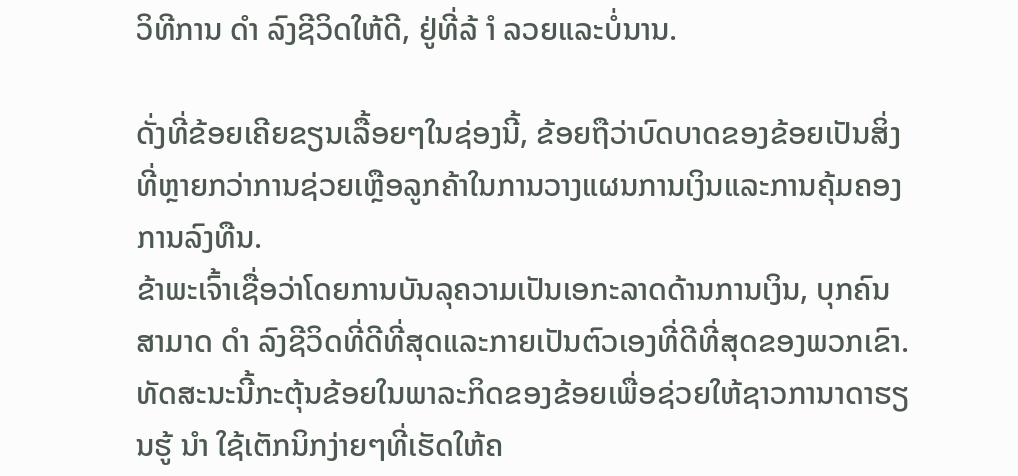ວິທີການ ດຳ ລົງຊີວິດໃຫ້ດີ, ຢູ່ທີ່ລ້ ຳ ລວຍແລະບໍ່ນານ.

ດັ່ງທີ່ຂ້ອຍເຄີຍຂຽນເລື້ອຍໆໃນຊ່ອງນີ້, ຂ້ອຍຖືວ່າບົດບາດຂອງຂ້ອຍເປັນສິ່ງທີ່ຫຼາຍກວ່າການຊ່ວຍເຫຼືອລູກຄ້າໃນການວາງແຜນການເງິນແລະການຄຸ້ມຄອງການລົງທືນ.
ຂ້າພະເຈົ້າເຊື່ອວ່າໂດຍການບັນລຸຄວາມເປັນເອກະລາດດ້ານການເງິນ, ບຸກຄົນສາມາດ ດຳ ລົງຊີວິດທີ່ດີທີ່ສຸດແລະກາຍເປັນຕົວເອງທີ່ດີທີ່ສຸດຂອງພວກເຂົາ. ທັດສະນະນີ້ກະຕຸ້ນຂ້ອຍໃນພາລະກິດຂອງຂ້ອຍເພື່ອຊ່ວຍໃຫ້ຊາວການາດາຮຽນຮູ້ ນຳ ໃຊ້ເຕັກນິກງ່າຍໆທີ່ເຮັດໃຫ້ຄ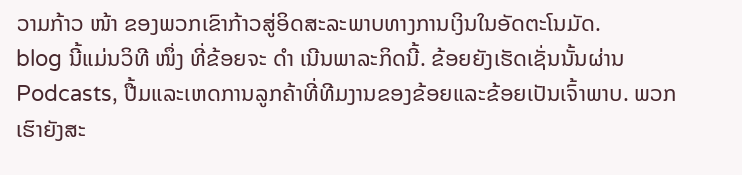ວາມກ້າວ ໜ້າ ຂອງພວກເຂົາກ້າວສູ່ອິດສະລະພາບທາງການເງິນໃນອັດຕະໂນມັດ.
blog ນີ້ແມ່ນວິທີ ໜຶ່ງ ທີ່ຂ້ອຍຈະ ດຳ ເນີນພາລະກິດນີ້. ຂ້ອຍຍັງເຮັດເຊັ່ນນັ້ນຜ່ານ Podcasts, ປື້ມແລະເຫດການລູກຄ້າທີ່ທີມງານຂອງຂ້ອຍແລະຂ້ອຍເປັນເຈົ້າພາບ. ພວກເຮົາຍັງສະ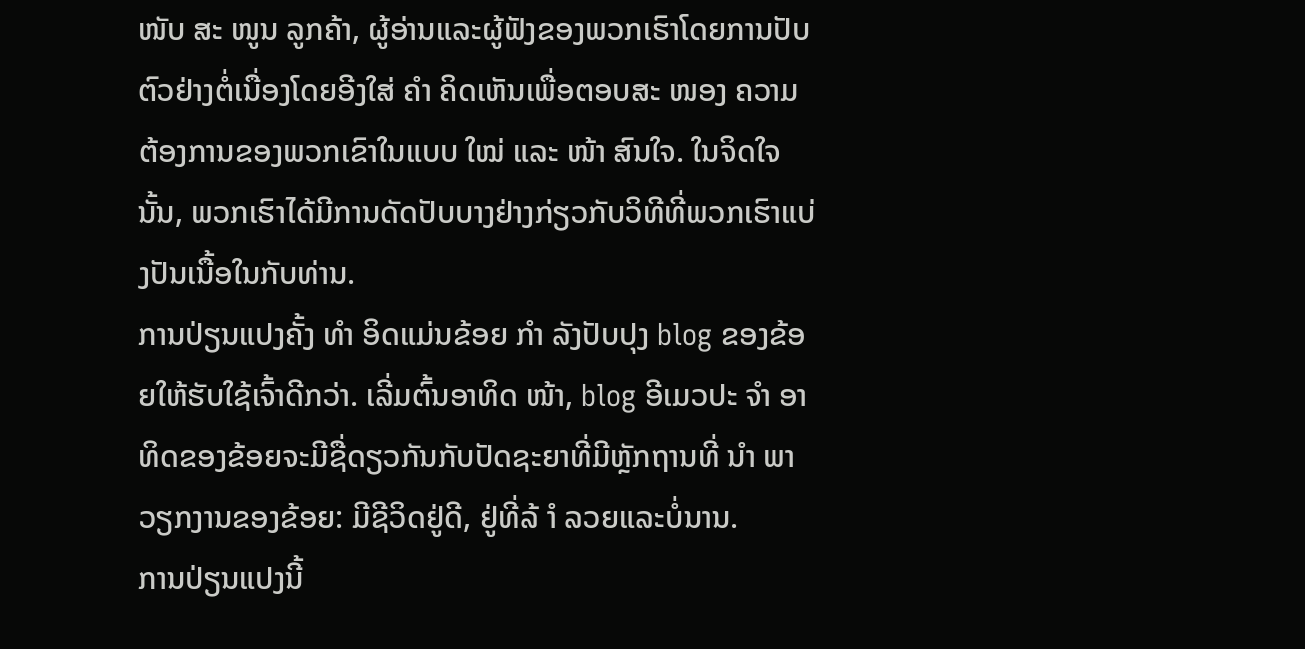ໜັບ ສະ ໜູນ ລູກຄ້າ, ຜູ້ອ່ານແລະຜູ້ຟັງຂອງພວກເຮົາໂດຍການປັບຕົວຢ່າງຕໍ່ເນື່ອງໂດຍອີງໃສ່ ຄຳ ຄິດເຫັນເພື່ອຕອບສະ ໜອງ ຄວາມຕ້ອງການຂອງພວກເຂົາໃນແບບ ໃໝ່ ແລະ ໜ້າ ສົນໃຈ. ໃນຈິດໃຈນັ້ນ, ພວກເຮົາໄດ້ມີການດັດປັບບາງຢ່າງກ່ຽວກັບວິທີທີ່ພວກເຮົາແບ່ງປັນເນື້ອໃນກັບທ່ານ.
ການປ່ຽນແປງຄັ້ງ ທຳ ອິດແມ່ນຂ້ອຍ ກຳ ລັງປັບປຸງ blog ຂອງຂ້ອຍໃຫ້ຮັບໃຊ້ເຈົ້າດີກວ່າ. ເລີ່ມຕົ້ນອາທິດ ໜ້າ, blog ອີເມວປະ ຈຳ ອາທິດຂອງຂ້ອຍຈະມີຊື່ດຽວກັນກັບປັດຊະຍາທີ່ມີຫຼັກຖານທີ່ ນຳ ພາວຽກງານຂອງຂ້ອຍ: ມີຊີວິດຢູ່ດີ, ຢູ່ທີ່ລ້ ຳ ລວຍແລະບໍ່ນານ.
ການປ່ຽນແປງນີ້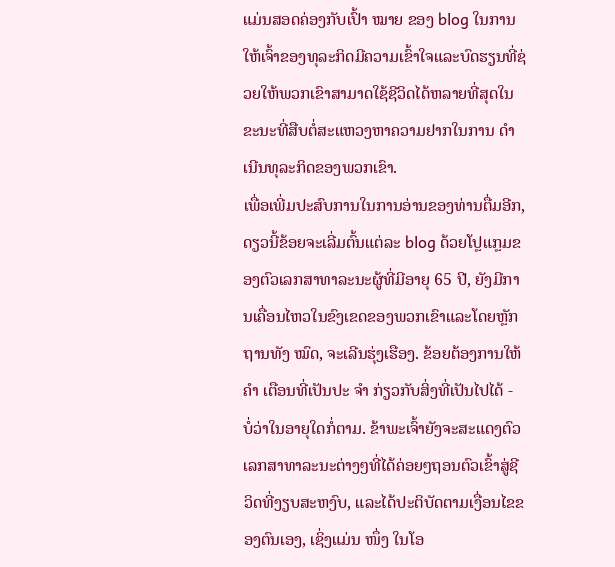ແມ່ນສອດຄ່ອງກັບເປົ້າ ໝາຍ ຂອງ blog ໃນການໃຫ້ເຈົ້າຂອງທຸລະກິດມີຄວາມເຂົ້າໃຈແລະບົດຮຽນທີ່ຊ່ວຍໃຫ້ພວກເຂົາສາມາດໃຊ້ຊີວິດໄດ້ຫລາຍທີ່ສຸດໃນຂະນະທີ່ສືບຕໍ່ສະແຫວງຫາຄວາມຢາກໃນການ ດຳ ເນີນທຸລະກິດຂອງພວກເຂົາ.
ເພື່ອເພີ່ມປະສົບການໃນການອ່ານຂອງທ່ານຕື່ມອີກ, ດຽວນີ້ຂ້ອຍຈະເລີ່ມຕົ້ນແຕ່ລະ blog ດ້ວຍໂປຼແກຼມຂອງຕົວເລກສາທາລະນະຜູ້ທີ່ມີອາຍຸ 65 ປີ, ຍັງມີການເຄື່ອນໄຫວໃນຂົງເຂດຂອງພວກເຂົາແລະໂດຍຫຼັກຖານທັງ ໝົດ, ຈະເລີນຮຸ່ງເຮືອງ. ຂ້ອຍຕ້ອງການໃຫ້ ຄຳ ເຕືອນທີ່ເປັນປະ ຈຳ ກ່ຽວກັບສິ່ງທີ່ເປັນໄປໄດ້ - ບໍ່ວ່າໃນອາຍຸໃດກໍ່ຕາມ. ຂ້າພະເຈົ້າຍັງຈະສະແດງຕົວເລກສາທາລະນະຕ່າງໆທີ່ໄດ້ຄ່ອຍໆຖອນຕົວເຂົ້າສູ່ຊີວິດທີ່ງຽບສະຫງົບ, ແລະໄດ້ປະຕິບັດຕາມເງື່ອນໄຂຂອງຕົນເອງ, ເຊິ່ງແມ່ນ ໜຶ່ງ ໃນໂອ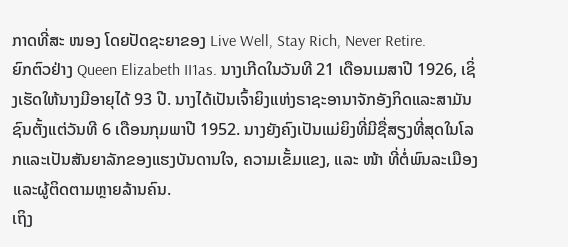ກາດທີ່ສະ ໜອງ ໂດຍປັດຊະຍາຂອງ Live Well, Stay Rich, Never Retire.
ຍົກຕົວຢ່າງ Queen Elizabeth II1as. ນາງເກີດໃນວັນທີ 21 ເດືອນເມສາປີ 1926, ເຊິ່ງເຮັດໃຫ້ນາງມີອາຍຸໄດ້ 93 ປີ. ນາງໄດ້ເປັນເຈົ້າຍິງແຫ່ງຣາຊະອານາຈັກອັງກິດແລະສາມັນຊົນຕັ້ງແຕ່ວັນທີ 6 ເດືອນກຸມພາປີ 1952. ນາງຍັງຄົງເປັນແມ່ຍິງທີ່ມີຊື່ສຽງທີ່ສຸດໃນໂລກແລະເປັນສັນຍາລັກຂອງແຮງບັນດານໃຈ, ຄວາມເຂັ້ມແຂງ, ແລະ ໜ້າ ທີ່ຕໍ່ພົນລະເມືອງແລະຜູ້ຕິດຕາມຫຼາຍລ້ານຄົນ.
ເຖິງ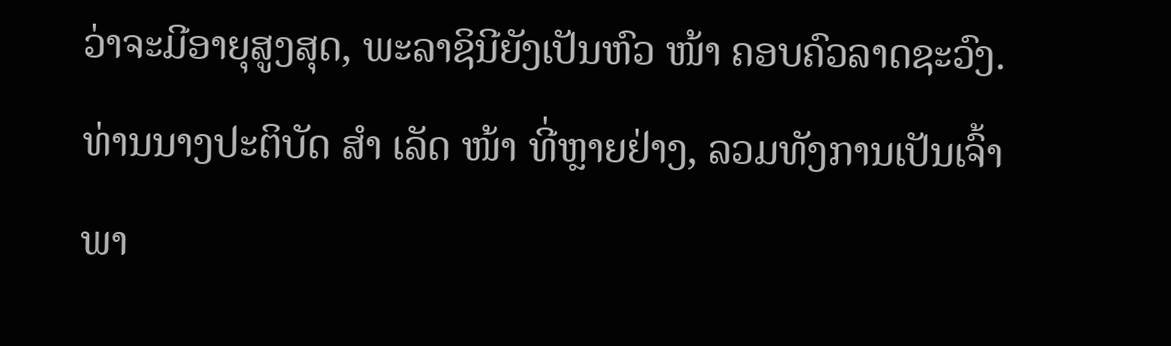ວ່າຈະມີອາຍຸສູງສຸດ, ພະລາຊິນີຍັງເປັນຫົວ ໜ້າ ຄອບຄົວລາດຊະວົງ. ທ່ານນາງປະຕິບັດ ສຳ ເລັດ ໜ້າ ທີ່ຫຼາຍຢ່າງ, ລວມທັງການເປັນເຈົ້າພາ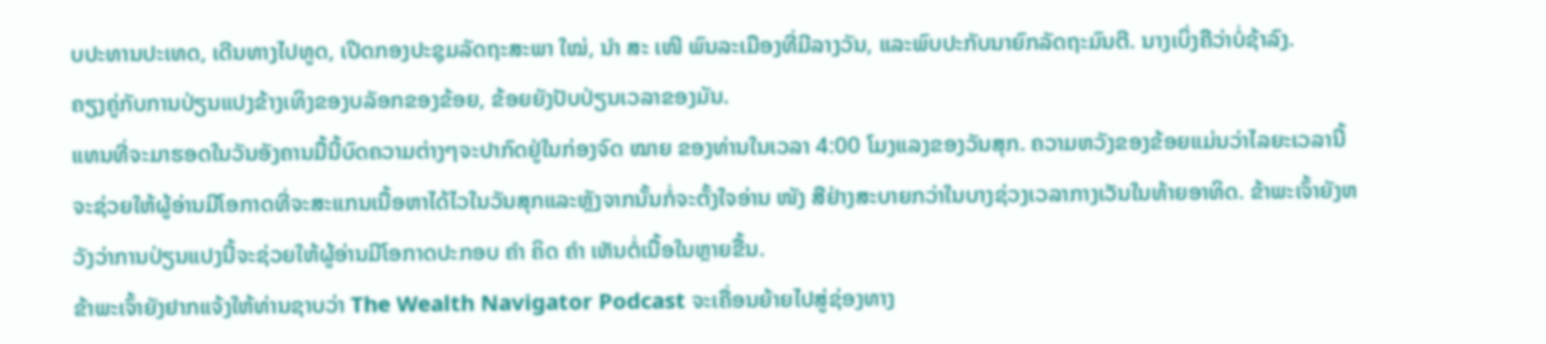ບປະທານປະເທດ, ເດີນທາງໄປທູດ, ເປີດກອງປະຊຸມລັດຖະສະພາ ໃໝ່, ນຳ ສະ ເໜີ ພົນລະເມືອງທີ່ມີລາງວັນ, ແລະພົບປະກັບນາຍົກລັດຖະມົນຕີ. ນາງເບິ່ງຄືວ່າບໍ່ຊ້າລົງ.
ຄຽງຄູ່ກັບການປ່ຽນແປງຂ້າງເທິງຂອງບລັອກຂອງຂ້ອຍ, ຂ້ອຍຍັງປັບປ່ຽນເວລາຂອງມັນ.
ແທນທີ່ຈະມາຮອດໃນວັນອັງຄານມື້ນີ້ບົດຄວາມຕ່າງໆຈະປາກົດຢູ່ໃນກ່ອງຈົດ ໝາຍ ຂອງທ່ານໃນເວລາ 4:00 ໂມງແລງຂອງວັນສຸກ. ຄວາມຫວັງຂອງຂ້ອຍແມ່ນວ່າໄລຍະເວລານີ້ຈະຊ່ວຍໃຫ້ຜູ້ອ່ານມີໂອກາດທີ່ຈະສະແກນເນື້ອຫາໄດ້ໄວໃນວັນສຸກແລະຫຼັງຈາກນັ້ນກໍ່ຈະຕັ້ງໃຈອ່ານ ໜັງ ສືຢ່າງສະບາຍກວ່າໃນບາງຊ່ວງເວລາກາງເວັນໃນທ້າຍອາທິດ. ຂ້າພະເຈົ້າຍັງຫວັງວ່າການປ່ຽນແປງນີ້ຈະຊ່ວຍໃຫ້ຜູ້ອ່ານມີໂອກາດປະກອບ ຄຳ ຄິດ ຄຳ ເຫັນຕໍ່ເນື້ອໃນຫຼາຍຂື້ນ.
ຂ້າພະເຈົ້າຍັງຢາກແຈ້ງໃຫ້ທ່ານຊາບວ່າ The Wealth Navigator Podcast ຈະເຄື່ອນຍ້າຍໄປສູ່ຊ່ອງທາງ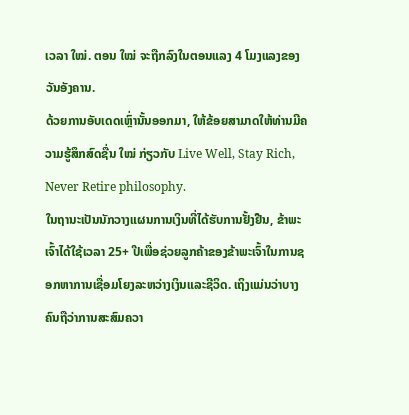ເວລາ ໃໝ່. ຕອນ ໃໝ່ ຈະຖືກລົງໃນຕອນແລງ 4 ໂມງແລງຂອງວັນອັງຄານ.
ດ້ວຍການອັບເດດເຫຼົ່ານັ້ນອອກມາ, ໃຫ້ຂ້ອຍສາມາດໃຫ້ທ່ານມີຄວາມຮູ້ສຶກສົດຊື່ນ ໃໝ່ ກ່ຽວກັບ Live Well, Stay Rich, Never Retire philosophy.
ໃນຖານະເປັນນັກວາງແຜນການເງິນທີ່ໄດ້ຮັບການຢັ້ງຢືນ, ຂ້າພະເຈົ້າໄດ້ໃຊ້ເວລາ 25+ ປີເພື່ອຊ່ວຍລູກຄ້າຂອງຂ້າພະເຈົ້າໃນການຊອກຫາການເຊື່ອມໂຍງລະຫວ່າງເງິນແລະຊີວິດ. ເຖິງແມ່ນວ່າບາງຄົນຖືວ່າການສະສົມຄວາ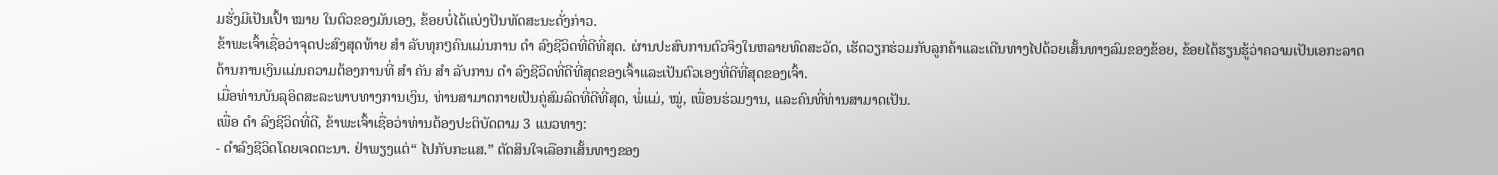ມຮັ່ງມີເປັນເປົ້າ ໝາຍ ໃນຕົວຂອງມັນເອງ, ຂ້ອຍບໍ່ໄດ້ແບ່ງປັນທັດສະນະດັ່ງກ່າວ.
ຂ້າພະເຈົ້າເຊື່ອວ່າຈຸດປະສົງສຸດທ້າຍ ສຳ ລັບທຸກໆຄົນແມ່ນການ ດຳ ລົງຊີວິດທີ່ດີທີ່ສຸດ. ຜ່ານປະສົບການຕົວຈິງໃນຫລາຍທົດສະວັດ, ເຮັດວຽກຮ່ວມກັບລູກຄ້າແລະເດີນທາງໄປດ້ວຍເສັ້ນທາງລົມຂອງຂ້ອຍ, ຂ້ອຍໄດ້ຮຽນຮູ້ວ່າຄວາມເປັນເອກະລາດດ້ານການເງິນແມ່ນຄວາມຕ້ອງການທີ່ ສຳ ຄັນ ສຳ ລັບການ ດຳ ລົງຊີວິດທີ່ດີທີ່ສຸດຂອງເຈົ້າແລະເປັນຕົວເອງທີ່ດີທີ່ສຸດຂອງເຈົ້າ.
ເມື່ອທ່ານບັນລຸອິດສະລະພາບທາງການເງິນ, ທ່ານສາມາດກາຍເປັນຄູ່ສົມລົດທີ່ດີທີ່ສຸດ, ພໍ່ແມ່, ໝູ່, ເພື່ອນຮ່ວມງານ, ແລະຄົນທີ່ທ່ານສາມາດເປັນ.
ເພື່ອ ດຳ ລົງຊີວິດທີ່ດີ, ຂ້າພະເຈົ້າເຊື່ອວ່າທ່ານຕ້ອງປະຕິບັດຕາມ 3 ແນວທາງ:
- ດໍາລົງຊີວິດໂດຍເຈດຕະນາ. ຢ່າພຽງແຕ່“ ໄປກັບກະແສ.” ຕັດສິນໃຈເລືອກເສັ້ນທາງຂອງ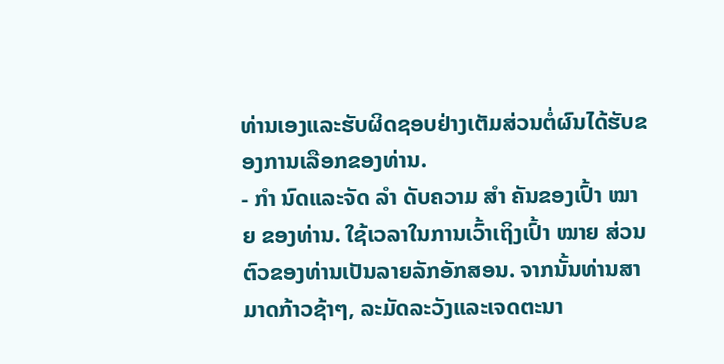ທ່ານເອງແລະຮັບຜິດຊອບຢ່າງເຕັມສ່ວນຕໍ່ຜົນໄດ້ຮັບຂອງການເລືອກຂອງທ່ານ.
- ກຳ ນົດແລະຈັດ ລຳ ດັບຄວາມ ສຳ ຄັນຂອງເປົ້າ ໝາຍ ຂອງທ່ານ. ໃຊ້ເວລາໃນການເວົ້າເຖິງເປົ້າ ໝາຍ ສ່ວນຕົວຂອງທ່ານເປັນລາຍລັກອັກສອນ. ຈາກນັ້ນທ່ານສາມາດກ້າວຊ້າໆ, ລະມັດລະວັງແລະເຈດຕະນາ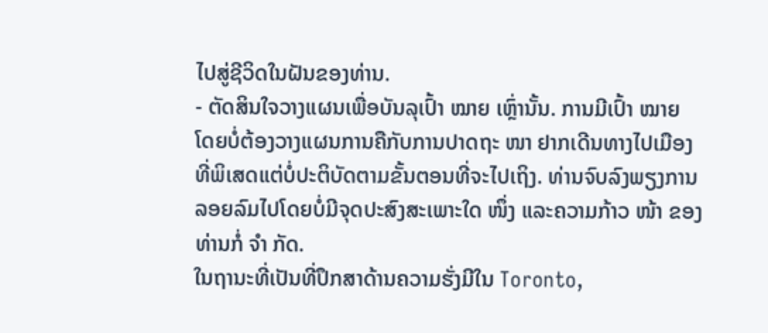ໄປສູ່ຊີວິດໃນຝັນຂອງທ່ານ.
- ຕັດສິນໃຈວາງແຜນເພື່ອບັນລຸເປົ້າ ໝາຍ ເຫຼົ່ານັ້ນ. ການມີເປົ້າ ໝາຍ ໂດຍບໍ່ຕ້ອງວາງແຜນການຄືກັບການປາດຖະ ໜາ ຢາກເດີນທາງໄປເມືອງທີ່ພິເສດແຕ່ບໍ່ປະຕິບັດຕາມຂັ້ນຕອນທີ່ຈະໄປເຖິງ. ທ່ານຈົບລົງພຽງການລອຍລົມໄປໂດຍບໍ່ມີຈຸດປະສົງສະເພາະໃດ ໜຶ່ງ ແລະຄວາມກ້າວ ໜ້າ ຂອງທ່ານກໍ່ ຈຳ ກັດ.
ໃນຖານະທີ່ເປັນທີ່ປຶກສາດ້ານຄວາມຮັ່ງມີໃນ Toronto,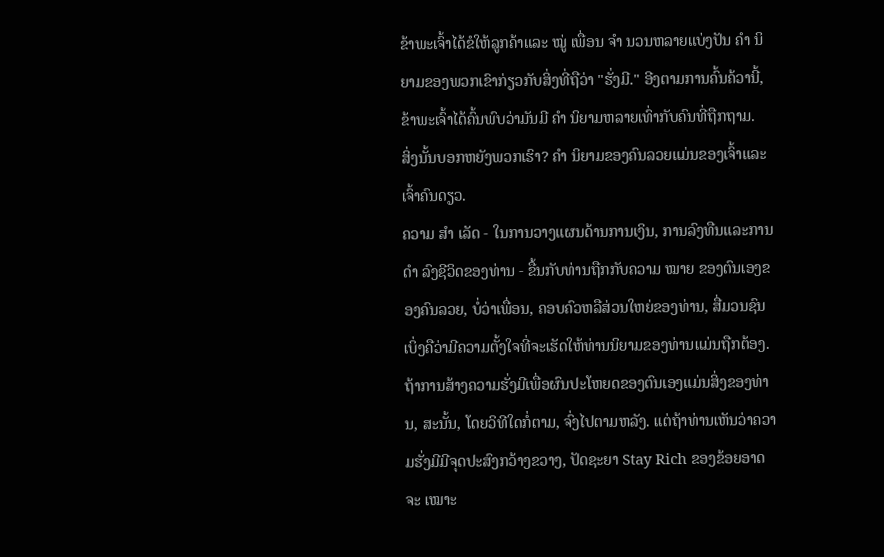ຂ້າພະເຈົ້າໄດ້ຂໍໃຫ້ລູກຄ້າແລະ ໝູ່ ເພື່ອນ ຈຳ ນວນຫລາຍແບ່ງປັນ ຄຳ ນິຍາມຂອງພວກເຂົາກ່ຽວກັບສິ່ງທີ່ຖືວ່າ "ຮັ່ງມີ." ອີງຕາມການຄົ້ນຄ້ວານີ້, ຂ້າພະເຈົ້າໄດ້ຄົ້ນພົບວ່າມັນມີ ຄຳ ນິຍາມຫລາຍເທົ່າກັບຄົນທີ່ຖືກຖາມ.
ສິ່ງນັ້ນບອກຫຍັງພວກເຮົາ? ຄຳ ນິຍາມຂອງຄົນລວຍແມ່ນຂອງເຈົ້າແລະເຈົ້າຄົນດຽວ.
ຄວາມ ສຳ ເລັດ - ໃນການວາງແຜນດ້ານການເງິນ, ການລົງທືນແລະການ ດຳ ລົງຊີວິດຂອງທ່ານ - ຂື້ນກັບທ່ານຖືກກັບຄວາມ ໝາຍ ຂອງຕົນເອງຂອງຄົນລວຍ, ບໍ່ວ່າເພື່ອນ, ຄອບຄົວຫລືສ່ວນໃຫຍ່ຂອງທ່ານ, ສື່ມວນຊົນເບິ່ງຄືວ່າມີຄວາມຕັ້ງໃຈທີ່ຈະເຮັດໃຫ້ທ່ານນິຍາມຂອງທ່ານແມ່ນຖືກຕ້ອງ. ຖ້າການສ້າງຄວາມຮັ່ງມີເພື່ອຜົນປະໂຫຍດຂອງຕົນເອງແມ່ນສິ່ງຂອງທ່ານ, ສະນັ້ນ, ໂດຍວິທີໃດກໍ່ຕາມ, ຈົ່ງໄປຕາມຫລັງ. ແຕ່ຖ້າທ່ານເຫັນວ່າຄວາມຮັ່ງມີມີຈຸດປະສົງກວ້າງຂວາງ, ປັດຊະຍາ Stay Rich ຂອງຂ້ອຍອາດຈະ ເໝາະ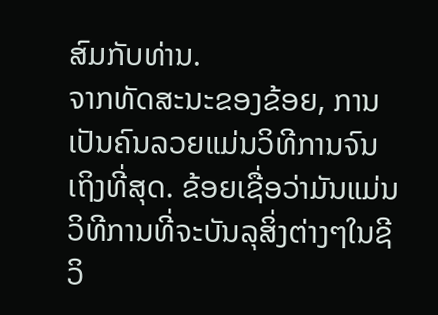ສົມກັບທ່ານ.
ຈາກທັດສະນະຂອງຂ້ອຍ, ການເປັນຄົນລວຍແມ່ນວິທີການຈົນເຖິງທີ່ສຸດ. ຂ້ອຍເຊື່ອວ່າມັນແມ່ນວິທີການທີ່ຈະບັນລຸສິ່ງຕ່າງໆໃນຊີວິ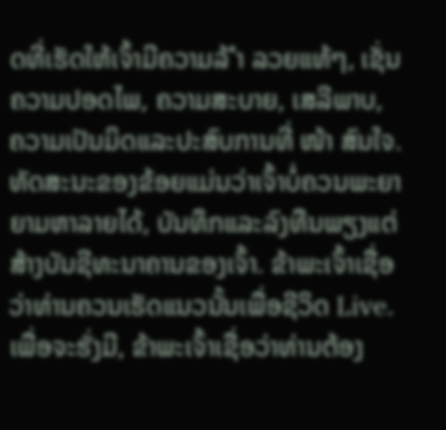ດທີ່ເຮັດໃຫ້ເຈົ້າມີຄວາມລ້ ຳ ລວຍແທ້ໆ, ເຊັ່ນຄວາມປອດໄພ, ຄວາມສະບາຍ, ເສລີພາບ, ຄວາມເປັນມິດແລະປະສົບການທີ່ ໜ້າ ສົນໃຈ.
ທັດສະນະຂອງຂ້ອຍແມ່ນວ່າເຈົ້າບໍ່ຄວນພະຍາຍາມຫາລາຍໄດ້, ບັນທຶກແລະລົງທືນພຽງແຕ່ສ້າງບັນຊີທະນາຄານຂອງເຈົ້າ. ຂ້າພະເຈົ້າເຊື່ອວ່າທ່ານຄວນເຮັດແນວນັ້ນເພື່ອຊີວິດ Live.
ເພື່ອຈະຮັ່ງມີ, ຂ້າພະເຈົ້າເຊື່ອວ່າທ່ານຕ້ອງ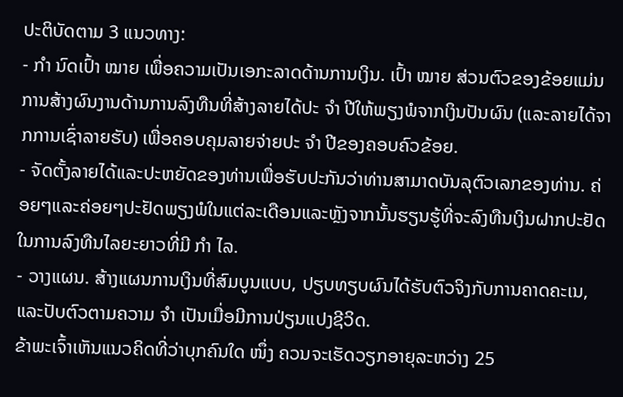ປະຕິບັດຕາມ 3 ແນວທາງ:
- ກຳ ນົດເປົ້າ ໝາຍ ເພື່ອຄວາມເປັນເອກະລາດດ້ານການເງິນ. ເປົ້າ ໝາຍ ສ່ວນຕົວຂອງຂ້ອຍແມ່ນການສ້າງຜົນງານດ້ານການລົງທືນທີ່ສ້າງລາຍໄດ້ປະ ຈຳ ປີໃຫ້ພຽງພໍຈາກເງິນປັນຜົນ (ແລະລາຍໄດ້ຈາກການເຊົ່າລາຍຮັບ) ເພື່ອຄອບຄຸມລາຍຈ່າຍປະ ຈຳ ປີຂອງຄອບຄົວຂ້ອຍ.
- ຈັດຕັ້ງລາຍໄດ້ແລະປະຫຍັດຂອງທ່ານເພື່ອຮັບປະກັນວ່າທ່ານສາມາດບັນລຸຕົວເລກຂອງທ່ານ. ຄ່ອຍໆແລະຄ່ອຍໆປະຢັດພຽງພໍໃນແຕ່ລະເດືອນແລະຫຼັງຈາກນັ້ນຮຽນຮູ້ທີ່ຈະລົງທືນເງິນຝາກປະຢັດໃນການລົງທືນໄລຍະຍາວທີ່ມີ ກຳ ໄລ.
- ວາງແຜນ. ສ້າງແຜນການເງິນທີ່ສົມບູນແບບ, ປຽບທຽບຜົນໄດ້ຮັບຕົວຈິງກັບການຄາດຄະເນ, ແລະປັບຕົວຕາມຄວາມ ຈຳ ເປັນເມື່ອມີການປ່ຽນແປງຊີວິດ.
ຂ້າພະເຈົ້າເຫັນແນວຄິດທີ່ວ່າບຸກຄົນໃດ ໜຶ່ງ ຄວນຈະເຮັດວຽກອາຍຸລະຫວ່າງ 25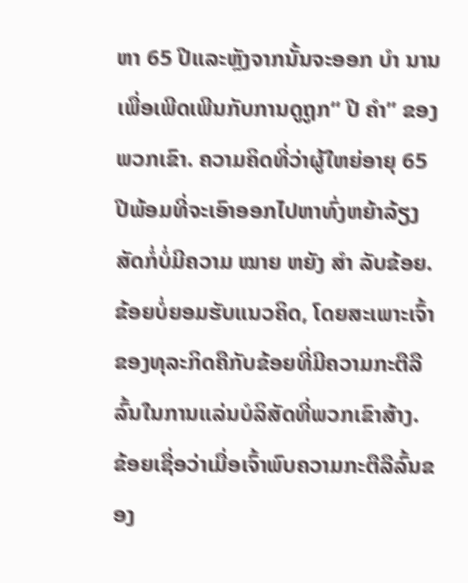ຫາ 65 ປີແລະຫຼັງຈາກນັ້ນຈະອອກ ບຳ ນານເພື່ອເພີດເພີນກັບການດູຖູກ“ ປີ ຄຳ” ຂອງພວກເຂົາ. ຄວາມຄິດທີ່ວ່າຜູ້ໃຫຍ່ອາຍຸ 65 ປີພ້ອມທີ່ຈະເອົາອອກໄປຫາທົ່ງຫຍ້າລ້ຽງສັດກໍ່ບໍ່ມີຄວາມ ໝາຍ ຫຍັງ ສຳ ລັບຂ້ອຍ. ຂ້ອຍບໍ່ຍອມຮັບແນວຄິດ, ໂດຍສະເພາະເຈົ້າຂອງທຸລະກິດຄືກັບຂ້ອຍທີ່ມີຄວາມກະຕືລືລົ້ນໃນການແລ່ນບໍລິສັດທີ່ພວກເຂົາສ້າງ.
ຂ້ອຍເຊື່ອວ່າເມື່ອເຈົ້າພົບຄວາມກະຕືລືລົ້ນຂອງ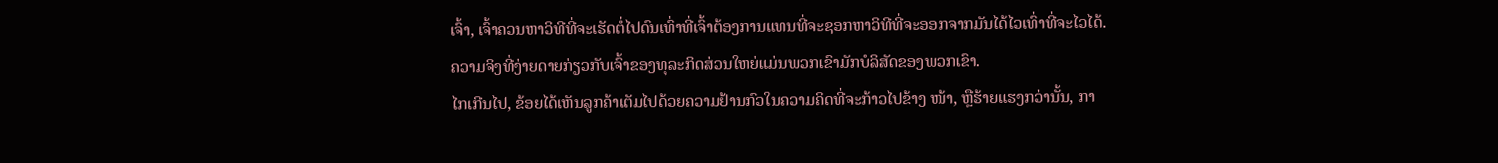ເຈົ້າ, ເຈົ້າຄວນຫາວິທີທີ່ຈະເຮັດຕໍ່ໄປດົນເທົ່າທີ່ເຈົ້າຕ້ອງການແທນທີ່ຈະຊອກຫາວິທີທີ່ຈະອອກຈາກມັນໄດ້ໄວເທົ່າທີ່ຈະໄວໄດ້.
ຄວາມຈິງທີ່ງ່າຍດາຍກ່ຽວກັບເຈົ້າຂອງທຸລະກິດສ່ວນໃຫຍ່ແມ່ນພວກເຂົາມັກບໍລິສັດຂອງພວກເຂົາ.
ໄກເກີນໄປ, ຂ້ອຍໄດ້ເຫັນລູກຄ້າເຕັມໄປດ້ວຍຄວາມຢ້ານກົວໃນຄວາມຄິດທີ່ຈະກ້າວໄປຂ້າງ ໜ້າ, ຫຼືຮ້າຍແຮງກວ່ານັ້ນ, ກາ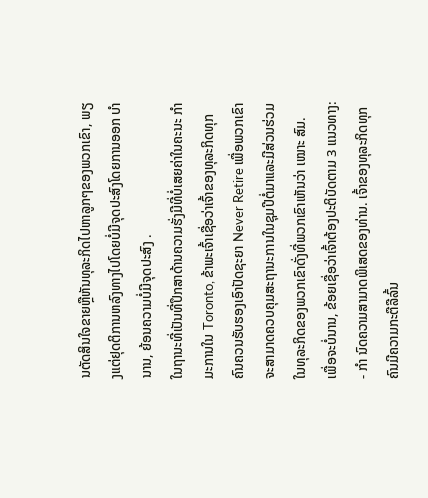ນຕັດສິນໃຈຂາຍຫຼືຫັນທຸລະກິດໄປຫາລູກໆຂອງພວກເຂົາ, ພຽງແຕ່ຢຸດຕິການຫລົງທາງໄປໂດຍບໍ່ມີຈຸດປະສົງໂດຍການອອກ ບຳ ນານ, ຍ້ອນຄວາມບໍ່ມີຈຸດປະສົງ .
ໃນຖານະທີ່ເປັນທີ່ປຶກສາດ້ານຄວາມຮັ່ງມີທີ່ບໍ່ເສຍຄ່າໃນຄະນະ ກຳ ມະການໃນ Toronto, ຂ້າພະເຈົ້າເຊື່ອວ່າເຈົ້າຂອງທຸລະກິດທຸກຄົນຄວນຮັບຮອງເອົາປັດຊະຍາ Never Retire ເພື່ອພວກເຂົາຈະສາມາດຄວບຄຸມສະຖານະການໃນຊຸມປີຕໍ່ມາແລະມີສ່ວນຮ່ວມໃນທຸລະກິດຂອງພວກເຂົາດັ່ງທີ່ພວກເຂົາເຫັນວ່າ ເໝາະ ສົມ.
ເພື່ອຈະບໍ່ນານ, ຂ້ອຍເຊື່ອວ່າເຈົ້າຕ້ອງປະຕິບັດຕາມ 3 ແນວທາງ:
- ກຳ ນົດຄວາມສາມາດພິເສດຂອງທ່ານ. ເຈົ້າຂອງທຸລະກິດທຸກຄົນມີຄວາມກະຕືລືລົ້ນ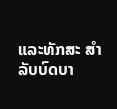ແລະທັກສະ ສຳ ລັບບົດບາ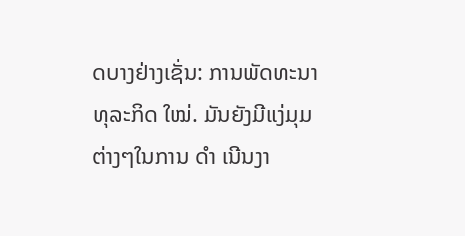ດບາງຢ່າງເຊັ່ນ: ການພັດທະນາທຸລະກິດ ໃໝ່. ມັນຍັງມີແງ່ມຸມຕ່າງໆໃນການ ດຳ ເນີນງາ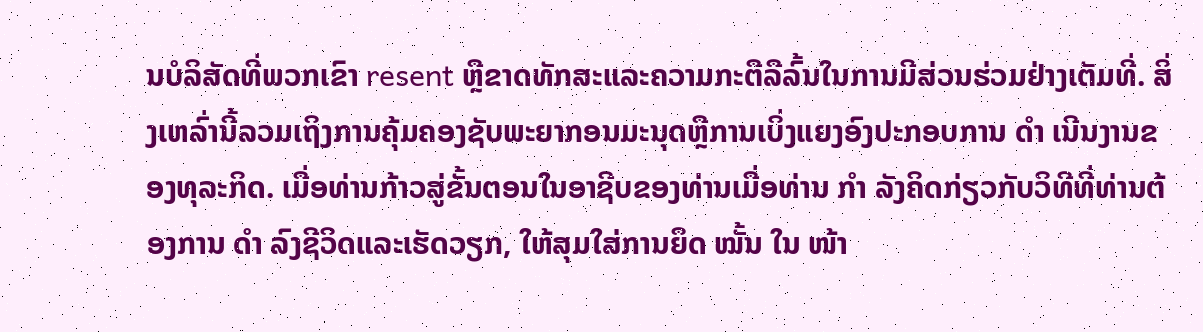ນບໍລິສັດທີ່ພວກເຂົາ resent ຫຼືຂາດທັກສະແລະຄວາມກະຕືລືລົ້ນໃນການມີສ່ວນຮ່ວມຢ່າງເຕັມທີ່. ສິ່ງເຫລົ່ານີ້ລວມເຖິງການຄຸ້ມຄອງຊັບພະຍາກອນມະນຸດຫຼືການເບິ່ງແຍງອົງປະກອບການ ດຳ ເນີນງານຂອງທຸລະກິດ. ເມື່ອທ່ານກ້າວສູ່ຂັ້ນຕອນໃນອາຊີບຂອງທ່ານເມື່ອທ່ານ ກຳ ລັງຄິດກ່ຽວກັບວິທີທີ່ທ່ານຕ້ອງການ ດຳ ລົງຊີວິດແລະເຮັດວຽກ, ໃຫ້ສຸມໃສ່ການຍຶດ ໝັ້ນ ໃນ ໜ້າ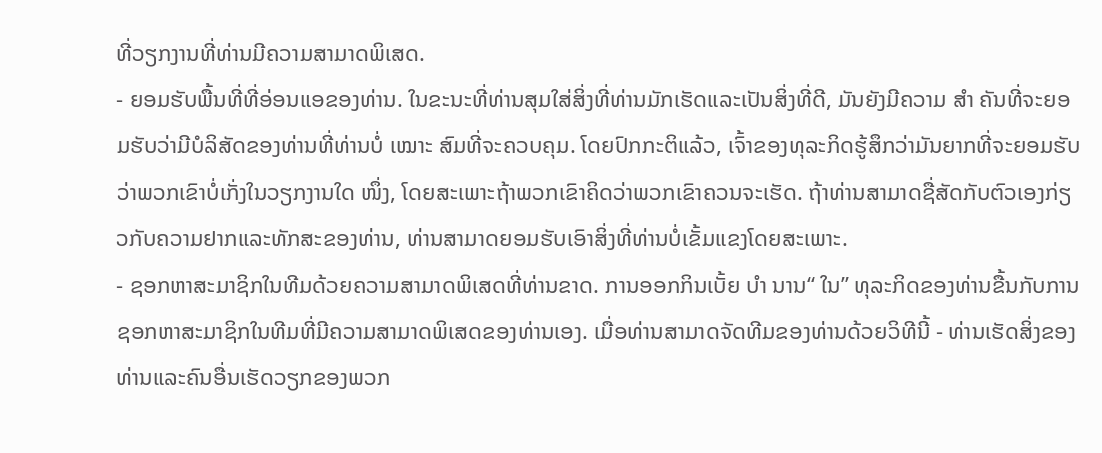ທີ່ວຽກງານທີ່ທ່ານມີຄວາມສາມາດພິເສດ.
- ຍອມຮັບພື້ນທີ່ທີ່ອ່ອນແອຂອງທ່ານ. ໃນຂະນະທີ່ທ່ານສຸມໃສ່ສິ່ງທີ່ທ່ານມັກເຮັດແລະເປັນສິ່ງທີ່ດີ, ມັນຍັງມີຄວາມ ສຳ ຄັນທີ່ຈະຍອມຮັບວ່າມີບໍລິສັດຂອງທ່ານທີ່ທ່ານບໍ່ ເໝາະ ສົມທີ່ຈະຄວບຄຸມ. ໂດຍປົກກະຕິແລ້ວ, ເຈົ້າຂອງທຸລະກິດຮູ້ສຶກວ່າມັນຍາກທີ່ຈະຍອມຮັບວ່າພວກເຂົາບໍ່ເກັ່ງໃນວຽກງານໃດ ໜຶ່ງ, ໂດຍສະເພາະຖ້າພວກເຂົາຄິດວ່າພວກເຂົາຄວນຈະເຮັດ. ຖ້າທ່ານສາມາດຊື່ສັດກັບຕົວເອງກ່ຽວກັບຄວາມຢາກແລະທັກສະຂອງທ່ານ, ທ່ານສາມາດຍອມຮັບເອົາສິ່ງທີ່ທ່ານບໍ່ເຂັ້ມແຂງໂດຍສະເພາະ.
- ຊອກຫາສະມາຊິກໃນທີມດ້ວຍຄວາມສາມາດພິເສດທີ່ທ່ານຂາດ. ການອອກກິນເບັ້ຍ ບຳ ນານ“ ໃນ” ທຸລະກິດຂອງທ່ານຂື້ນກັບການຊອກຫາສະມາຊິກໃນທີມທີ່ມີຄວາມສາມາດພິເສດຂອງທ່ານເອງ. ເມື່ອທ່ານສາມາດຈັດທີມຂອງທ່ານດ້ວຍວິທີນີ້ - ທ່ານເຮັດສິ່ງຂອງທ່ານແລະຄົນອື່ນເຮັດວຽກຂອງພວກ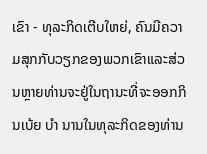ເຂົາ - ທຸລະກິດເຕີບໃຫຍ່, ຄົນມີຄວາມສຸກກັບວຽກຂອງພວກເຂົາແລະສ່ວນຫຼາຍທ່ານຈະຢູ່ໃນຖານະທີ່ຈະອອກກິນເບ້ຍ ບຳ ນານໃນທຸລະກິດຂອງທ່ານ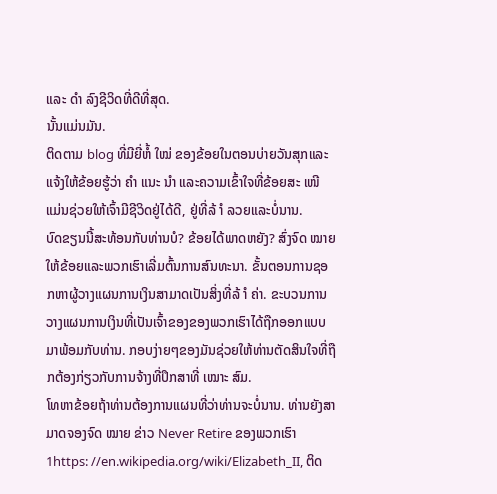ແລະ ດຳ ລົງຊີວິດທີ່ດີທີ່ສຸດ.
ນັ້ນແມ່ນມັນ.
ຕິດຕາມ blog ທີ່ມີຍີ່ຫໍ້ ໃໝ່ ຂອງຂ້ອຍໃນຕອນບ່າຍວັນສຸກແລະແຈ້ງໃຫ້ຂ້ອຍຮູ້ວ່າ ຄຳ ແນະ ນຳ ແລະຄວາມເຂົ້າໃຈທີ່ຂ້ອຍສະ ເໜີ ແມ່ນຊ່ວຍໃຫ້ເຈົ້າມີຊີວິດຢູ່ໄດ້ດີ, ຢູ່ທີ່ລ້ ຳ ລວຍແລະບໍ່ນານ.
ບົດຂຽນນີ້ສະທ້ອນກັບທ່ານບໍ? ຂ້ອຍໄດ້ພາດຫຍັງ? ສົ່ງຈົດ ໝາຍ ໃຫ້ຂ້ອຍແລະພວກເຮົາເລີ່ມຕົ້ນການສົນທະນາ. ຂັ້ນຕອນການຊອກຫາຜູ້ວາງແຜນການເງິນສາມາດເປັນສິ່ງທີ່ລ້ ຳ ຄ່າ. ຂະບວນການວາງແຜນການເງິນທີ່ເປັນເຈົ້າຂອງຂອງພວກເຮົາໄດ້ຖືກອອກແບບມາພ້ອມກັບທ່ານ. ກອບງ່າຍໆຂອງມັນຊ່ວຍໃຫ້ທ່ານຕັດສິນໃຈທີ່ຖືກຕ້ອງກ່ຽວກັບການຈ້າງທີ່ປຶກສາທີ່ ເໝາະ ສົມ.
ໂທຫາຂ້ອຍຖ້າທ່ານຕ້ອງການແຜນທີ່ວ່າທ່ານຈະບໍ່ນານ. ທ່ານຍັງສາມາດຈອງຈົດ ໝາຍ ຂ່າວ Never Retire ຂອງພວກເຮົາ 1https: //en.wikipedia.org/wiki/Elizabeth_II, ຕິດ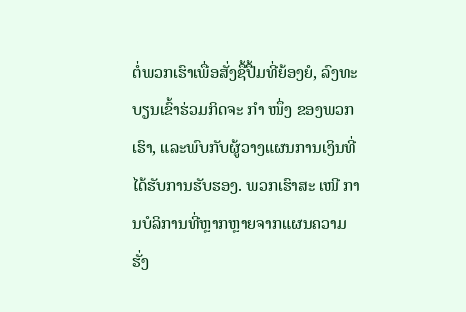ຕໍ່ພວກເຮົາເພື່ອສັ່ງຊື້ປື້ມທີ່ຍ້ອງຍໍ, ລົງທະບຽນເຂົ້າຮ່ວມກິດຈະ ກຳ ໜຶ່ງ ຂອງພວກເຮົາ, ແລະພົບກັບຜູ້ວາງແຜນການເງິນທີ່ໄດ້ຮັບການຮັບຮອງ. ພວກເຮົາສະ ເໜີ ການບໍລິການທີ່ຫຼາກຫຼາຍຈາກແຜນຄວາມຮັ່ງ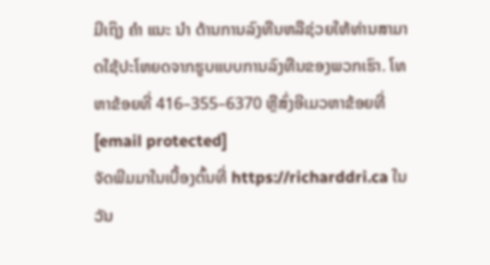ມີເຖິງ ຄຳ ແນະ ນຳ ດ້ານການລົງທືນຫລືຊ່ວຍໃຫ້ທ່ານສາມາດໃຊ້ປະໂຫຍດຈາກຮູບແບບການລົງທືນຂອງພວກເຮົາ. ໂທຫາຂ້ອຍທີ່ 416–355–6370 ຫຼືສົ່ງອີເມວຫາຂ້ອຍທີ່ [email protected]
ຈັດພີມມາໃນເບື້ອງຕົ້ນທີ່ https://richarddri.ca ໃນວັນ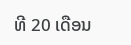ທີ 20 ເດືອນ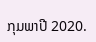ກຸມພາປີ 2020.